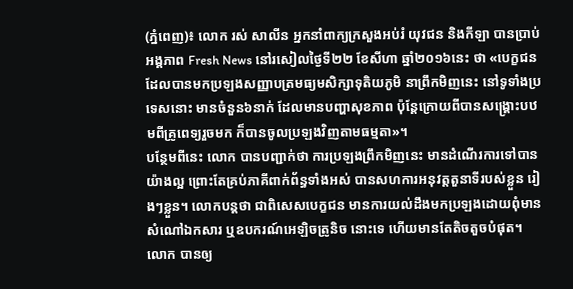(ភ្នំពេញ)៖ លោក រស់ សាលីន អ្នកនាំពាក្យក្រសួងអប់រំ យុវជន និងកីឡា បានប្រាប់អង្គភាព Fresh News នៅរសៀលថ្ងៃទី២២ ខែសីហា ឆ្នាំ២០១៦នេះ ថា «បេក្ខជនដែលបានមកប្រឡងសញ្ញាបត្រមធ្យមសិក្សាទុតិយភូមិ នាព្រឹកមិញនេះ នៅទូទាំងប្រទេសនោះ មានចំនួន៦នាក់ ដែលមានបញ្ហាសុខភាព ប៉ុន្ដែក្រោយពីបានសង្គ្រោះបឋមពីគ្រូពេទ្យរួចមក ក៏បានចូលប្រឡងវិញតាមធម្មតា»។
បន្ថែមពីនេះ លោក បានបញ្ជាក់ថា ការប្រឡងព្រឹកមិញនេះ មានដំណើរការទៅបានយ៉ាងល្អ ព្រោះតែគ្រប់ភាគីពាក់ព័ន្ធទាំងអស់ បានសហការអនុវត្តតួនាទីរបស់ខ្លួន រៀងៗខ្លួន។ លោកបន្ដថា ជាពិសេសបេក្ខជន មានការយល់ដឹងមកប្រឡងដោយពុំមានសំណៅឯកសារ ឬឧបករណ៍អេឡិចត្រូនិច នោះទេ ហើយមានតែតិចតួចបំផុត។
លោក បានឲ្យ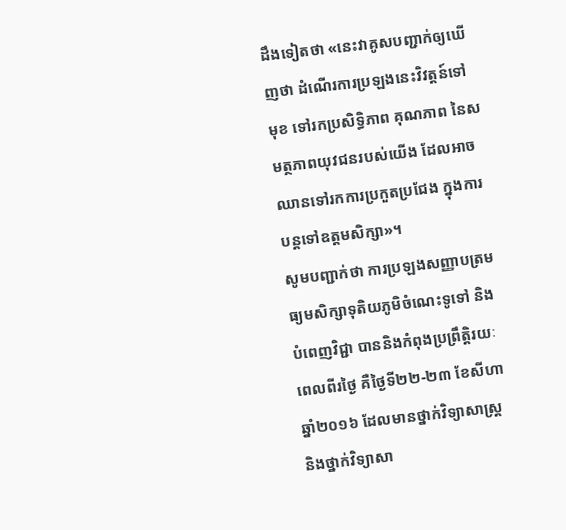ដឹងទៀតថា «នេះវាគូសបញ្ជាក់ឲ្យឃើញថា ដំណើរការប្រឡងនេះវិវត្តន៍ទៅមុខ ទៅរកប្រសិទ្ធិភាព គុណភាព នៃសមត្ថភាពយុវជនរបស់យើង ដែលអាចឈានទៅរកការប្រកួតប្រជែង ក្នុងការបន្ដទៅឧត្តមសិក្សា»។
សូមបញ្ជាក់ថា ការប្រឡងសញ្ញាបត្រមធ្យមសិក្សាទុតិយភូមិចំណេះទូទៅ និងបំពេញវិជ្ជា បាននិងកំពុងប្រព្រឹត្តិរយៈពេលពីរថ្ងៃ គឺថ្ងៃទី២២-២៣ ខែសីហា ឆ្នាំ២០១៦ ដែលមានថ្នាក់វិទ្យាសាស្ត្រ និងថ្នាក់វិទ្យាសា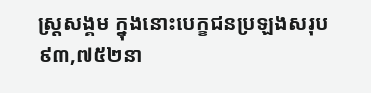ស្ត្រសង្គម ក្នុងនោះបេក្ខជនប្រឡងសរុប ៩៣,៧៥២នា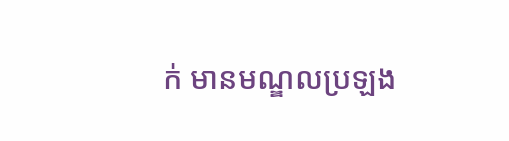ក់ មានមណ្ឌលប្រឡង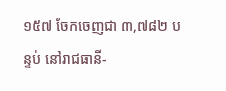១៥៧ ចែកចេញជា ៣,៧៨២ បន្ទប់ នៅរាជធានី-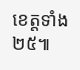ខេត្តទាំង ២៥៕